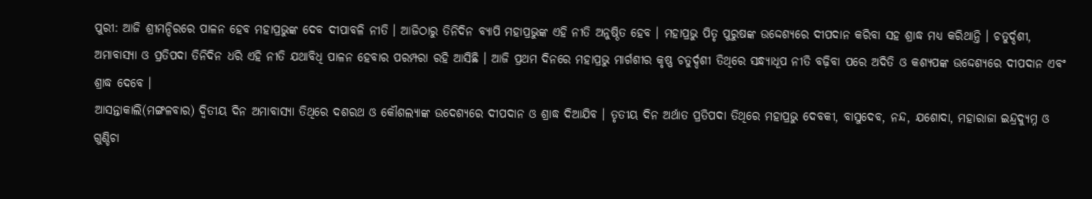ପୁରୀ: ଆଜି ଶ୍ରୀମନ୍ଦିରରେ ପାଳନ ହେବ ମହାପ୍ରଭୁଙ୍କ ଦେବ ଦୀପାବଳି ନୀତି । ଆଜିଠାରୁ ତିନିଦିନ ବ୍ୟାପି ମହାପ୍ରଭୁଙ୍କ ଏହି ନୀତି ଅନୁଷ୍ଠିତ ହେବ । ମହାପ୍ରଭୁ ପିତୃ ପୁରୁଷଙ୍କ ଉଦ୍ଦେଶ୍ୟରେ ଦୀପଦାନ କରିବା ସହ ଶ୍ରାଦ୍ଧ ମଧ୍ୟ କରିଥାନ୍ତି । ଚତୁର୍ଦ୍ଦଶୀ, ଅମାବାସ୍ୟା ଓ ପ୍ରତିପଦା ତିନିଦିନ ଧରି ଏହି ନୀତି ଯଥାବିଧି ପାଳନ ହେବାର ପରମ୍ପରା ରହି ଆସିଛି । ଆଜି ପ୍ରଥମ ଦିନରେ ମହାପ୍ରଭୁ ମାର୍ଗଶୀର କୃଷ୍ଣ ଚତୁର୍ଦ୍ଦଶୀ ତିଥିରେ ସନ୍ଧ୍ୟାଧୂପ ନୀତି ବଢ଼ିବା ପରେ ଅଦିତି ଓ କଶ୍ୟପଙ୍କ ଉଦ୍ଦେଶ୍ୟରେ ଦୀପଦାନ ଏବଂ ଶ୍ରାଦ୍ଧ ଦେବେ ।
ଆସନ୍ତାକାଲି(ମଙ୍ଗଳବାର) ଦ୍ଵିତୀୟ ଦିନ ଅମାବାସ୍ୟା ତିଥିରେ ଦଶରଥ ଓ କୌଶଲ୍ୟାଙ୍କ ଉଦେଶ୍ୟରେ ଦୀପଦାନ ଓ ଶ୍ରାଦ୍ଧ ଦିଆଯିବ । ତୃତୀୟ ଦିନ ଅର୍ଥାତ ପ୍ରତିପଦା ତିଥିରେ ମହାପ୍ରଭୁ ଦେବକୀ, ବାସୁଦେବ, ନନ୍ଦ, ଯଶୋଦା, ମହାରାଜା ଇନ୍ଦ୍ରଦ୍ୟୁମ୍ନ ଓ ଗୁଣ୍ଡିଚା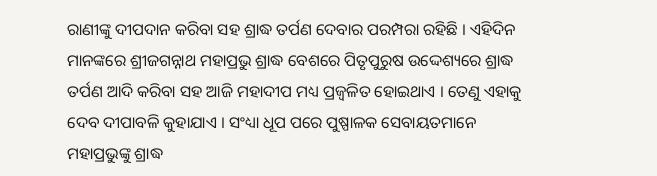ରାଣୀଙ୍କୁ ଦୀପଦାନ କରିବା ସହ ଶ୍ରାଦ୍ଧ ତର୍ପଣ ଦେବାର ପରମ୍ପରା ରହିଛି । ଏହିଦିନ ମାନଙ୍କରେ ଶ୍ରୀଜଗନ୍ନାଥ ମହାପ୍ରଭୁ ଶ୍ରାଦ୍ଧ ବେଶରେ ପିତୃପୁରୁଷ ଉଦ୍ଦେଶ୍ୟରେ ଶ୍ରାଦ୍ଧ ତର୍ପଣ ଆଦି କରିବା ସହ ଆଜି ମହାଦୀପ ମଧ୍ୟ ପ୍ରଜ୍ବଳିତ ହୋଇଥାଏ । ତେଣୁ ଏହାକୁ ଦେବ ଦୀପାବଳି କୁହାଯାଏ । ସଂଧ୍ୟା ଧୂପ ପରେ ପୁଷ୍ପାଳକ ସେବାୟତମାନେ ମହାପ୍ରଭୁଙ୍କୁ ଶ୍ରାଦ୍ଧ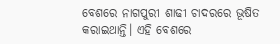ବେଶରେ ନାଗପୁରୀ ଶାଢୀ ଚାଦରରେ ଭୂଷିତ କରାଇଥାନ୍ତି। ଏହି ବେଶରେ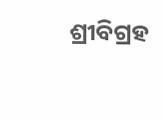ଶ୍ରୀବିଗ୍ରହ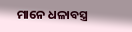ମାନେ ଧଳାବସ୍ତ୍ର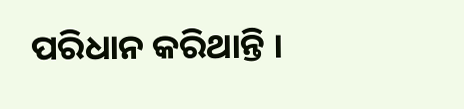ପରିଧାନ କରିଥାନ୍ତି ।